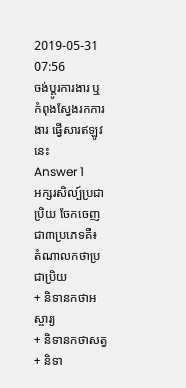2019-05-31 07:56
ចង់ប្តូរការងារ ឬ កំពុងស្វែងរកការងារ ផ្វើសារឥឡូវនេះ
Answer 1
អក្សរសិល្ប៍ប្រជាប្រិយ ចែកចេញជា៣ប្រភេទគឺ៖
តំណាលកថាប្រជាប្រិយ
+ និទានកថាអស្ចារ្យ
+ និទានកថាសត្វ
+ និទា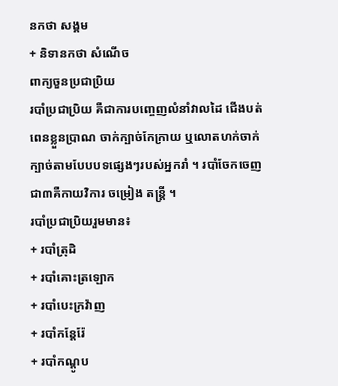នកថា សង្គម
+ និទានកថា សំណើច
ពាក្យចួនប្រជាប្រិយ
របាំប្រជាប្រិយ គឺជាការបញ្ចេញលំនាំវាលដៃ ជើងបត់ពេនខ្លួនប្រាណ ចាក់ក្បាច់កែក្រាយ ឬលោតហក់ចាក់ក្បាច់តាមបែបបទផ្សេងៗរបស់អ្នករាំ ។ របាំចែកចេញជា៣គឺកាយវិការ ចម្រៀង តន្រ្តី ។
របាំប្រជាប្រិយរួមមាន៖
+ របាំត្រុដិ
+ របាំគោះត្រឡោក
+ របាំបេះក្រវ៉ាញ
+ របាំកន្តែរ៉ែ
+ របាំកណ្តូប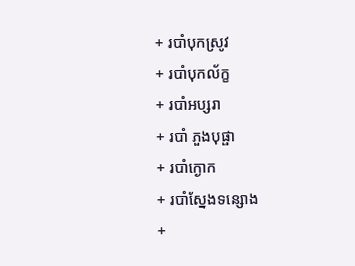+ របាំបុកស្រូវ
+ របាំបុកល័ក្ខ
+ របាំអប្សរា
+ របាំ ភួងបុផ្ផា
+ របាំក្ងោក
+ របាំស្នែងទន្សោង
+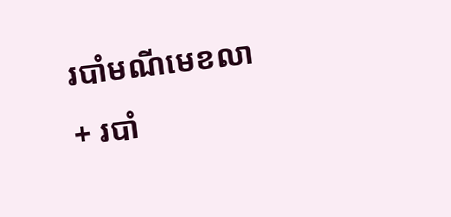របាំមណីមេខលា
+ របាំ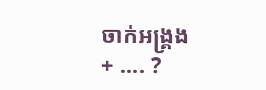ចាក់អង្រ្គង
+ .... ?